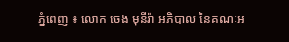ភ្នំពេញ ៖ លោក ចេង មុនីរ៉ា អភិបាល នៃគណៈអ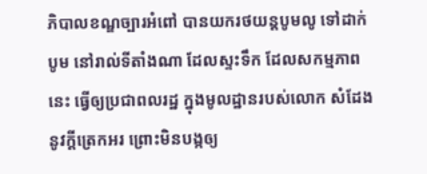ភិបាលខណ្ឌច្បារអំពៅ បានយករថយន្តបូមលូ ទៅដាក់បូម នៅរាល់ទីតាំងណា ដែលស្ទះទឹក ដែលសកម្មភាពនេះ ធ្វើឲ្យប្រជាពលរដ្ឋ ក្នុងមូលដ្ឋានរបស់លោក សំដែងនូវក្តីត្រេកអរ ព្រោះមិនបង្កឲ្យ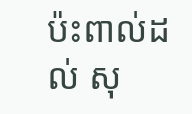ប៉ះពាល់ដល់ សុ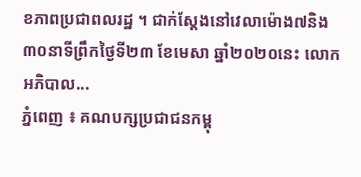ខភាពប្រជាពលរដ្ឋ ។ ជាក់ស្តែងនៅវេលាម៉ោង៧និង៣០នាទីព្រឹកថ្ងៃទី២៣ ខែមេសា ឆ្នាំ២០២០នេះ លោកអភិបាល...
ភ្នំពេញ ៖ គណបក្សប្រជាជនកម្ពុ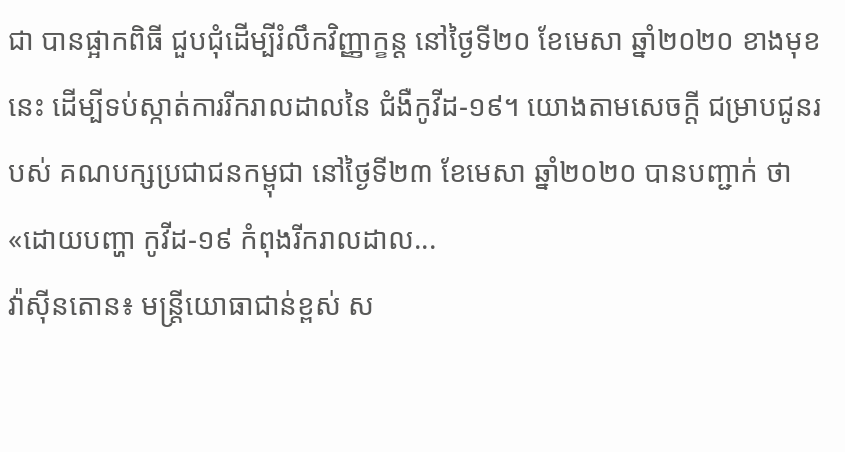ជា បានផ្អាកពិធី ជួបជុំដើម្បីរំលឹកវិញ្ញាក្ខន្ដ នៅថ្ងៃទី២០ ខែមេសា ឆ្នាំ២០២០ ខាងមុខនេះ ដើម្បីទប់ស្កាត់ការរីករាលដាលនៃ ជំងឺកូវីដ-១៩។ យោងតាមសេចក្ដី ជម្រាបជូនរបស់ គណបក្សប្រជាជនកម្ពុជា នៅថ្ងៃទី២៣ ខែមេសា ឆ្នាំ២០២០ បានបញ្ជាក់ ថា «ដោយបញ្ហា កូវីដ-១៩ កំពុងរីករាលដាល...
វ៉ាស៊ីនតោន៖ មន្ត្រីយោធាជាន់ខ្ពស់ ស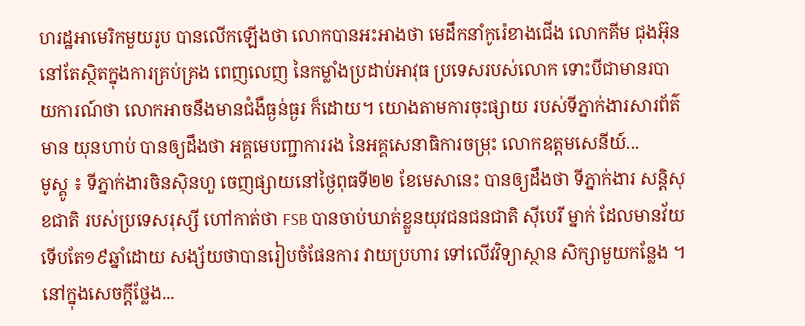ហរដ្ឋអាមេរិកមួយរូប បានលើកឡើងថា លោកបានអះអាងថា មេដឹកនាំកូរ៉េខាងជើង លោកគីម ជុងអ៊ុន នៅតែស្ថិតក្នុងការគ្រប់គ្រង ពេញលេញ នៃកម្លាំងប្រដាប់អាវុធ ប្រទេសរបស់លោក ទោះបីជាមានរបាយការណ៍ថា លោកអាចនឹងមានជំងឺធ្ងន់ធ្ងរ ក៏ដោយ។ យោងតាមការចុះផ្សាយ របស់ទីភ្នាក់ងារសារព័ត៌មាន យុនហាប់ បានឲ្យដឹងថា អគ្គមេបញ្ជាការរង នៃអគ្គសេនាធិការចម្រុះ លោកឧត្តមសេនីយ៍...
មូស្គូ ៖ ទីភ្នាក់ងារចិនស៊ិនហួ ចេញផ្សាយនៅថ្ងៃពុធទី២២ ខែមេសានេះ បានឲ្យដឹងថា ទីភ្នាក់ងារ សន្តិសុខជាតិ របស់ប្រទេសរុស្សី ហៅកាត់ថា FSB បានចាប់ឃាត់ខ្លួនយុវជនជនជាតិ ស៊ីបេរី ម្នាក់ ដែលមានវ័យ ទើបតែ១៩ឆ្នាំដោយ សង្ស័យថាបានរៀបចំផែនការ វាយប្រហារ ទៅលើវវិទ្យាស្ថាន សិក្សាមួយកន្លែង ។ នៅក្នុងសេចក្តីថ្លែង...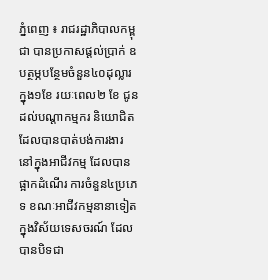ភ្នំពេញ ៖ រាជរដ្ឋាភិបាលកម្ពុជា បានប្រកាសផ្តល់ប្រាក់ ឧបត្ថម្ភបន្ថែមចំនួន៤០ដុល្លារ ក្នុង១ខែ រយៈពេល២ ខែ ជូនដល់បណ្តាកម្មករ និយោជិត ដែលបានបាត់បង់ការងារ នៅក្នុងអាជីវកម្ម ដែលបានផ្អាកដំណើរ ការចំនួន៤ប្រភេទ ខណៈអាជីវកម្មនានាទៀត ក្នុងវិស័យទេសចរណ៍ ដែលបានបិទជា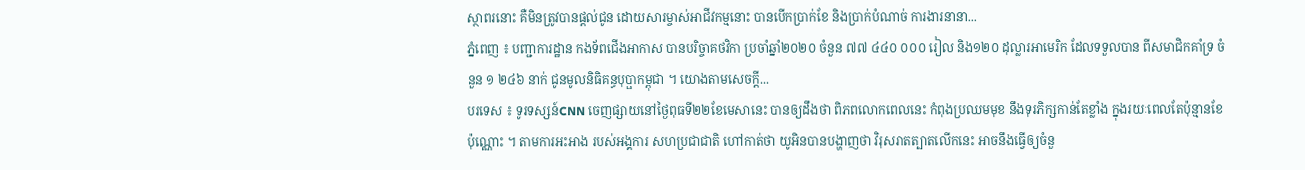ស្ថាពរនោះ គឺមិនត្រូវបានផ្តល់ជូន ដោយសារម្ចាស់អាជីវកម្មនោះ បានបើកប្រាក់ខែ និងប្រាក់បំណាច់ ការងារនានា...
ភ្នំពេញ ៖ បញ្ជាការដ្ឋាន កងទ័ពជើងអាកាស បានបរិច្ចាគថវិកា ប្រចាំឆ្នាំ២០២០ ចំនួន ៧៧ ៤៤០ ០០០ រៀល និង១២០ ដុល្លារអាមេរិក ដែលទទួលបាន ពីសមាជិកគាំទ្រ ចំនួន ១ ២៤៦ នាក់ ជូនមូលនិធិគន្ធបុប្ផាកម្ពុជា ។ យោងតាមសេចក្ដី...
បរទេស ៖ ទូរទស្សន៍CNN ចេញផ្សាយនៅថ្ងៃពុធទី២២ខែមេសានេះ បានឲ្យដឹងថា ពិភពលោកពេលនេះ កំពុងប្រឈមមុខ នឹងទុរភិក្សកាន់តែខ្លាំង ក្នុងរយៈពេលតែប៉ុន្មានខែប៉ុណ្ណោះ ។ តាមការអះអាង របស់អង្គការ សហប្រជាជាតិ ហៅកាត់ថា យូអិនបានបង្ហាញថា វិរុសរាតត្បាតលើកនេះ អាចនឹងធ្វើឲ្យចំនួ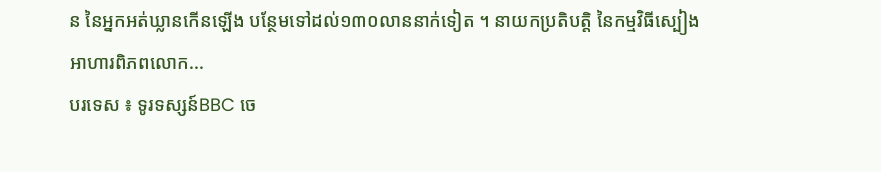ន នៃអ្នកអត់ឃ្លានកើនឡើង បន្ថែមទៅដល់១៣០លាននាក់ទៀត ។ នាយកប្រតិបត្តិ នៃកម្មវិធីស្បៀងអាហារពិភពលោក...
បរទេស ៖ ទូរទស្សន៍BBC ចេ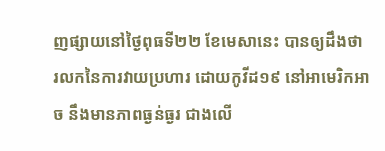ញផ្សាយនៅថ្ងៃពុធទី២២ ខែមេសានេះ បានឲ្យដឹងថា រលកនៃការវាយប្រហារ ដោយកូវីដ១៩ នៅអាមេរិកអាច នឹងមានភាពធ្ងន់ធ្ងរ ជាងលើ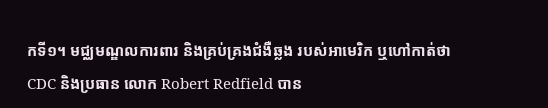កទី១។ មជ្ឈមណ្ឌលការពារ និងគ្រប់គ្រងជំងឺឆ្លង របស់អាមេរិក ឬហៅកាត់ថា CDC និងប្រធាន លោក Robert Redfield បាន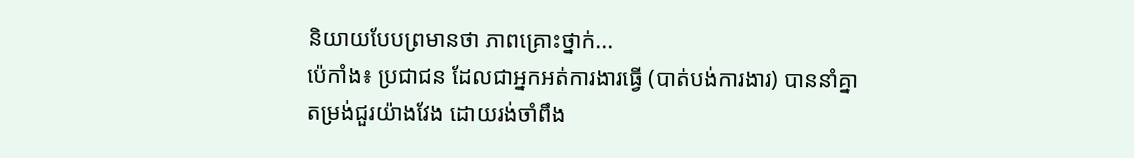និយាយបែបព្រមានថា ភាពគ្រោះថ្នាក់...
ប៉េកាំង៖ ប្រជាជន ដែលជាអ្នកអត់ការងារធ្វើ (បាត់បង់ការងារ) បាននាំគ្នាតម្រង់ជួរយ៉ាងវែង ដោយរង់ចាំពឹង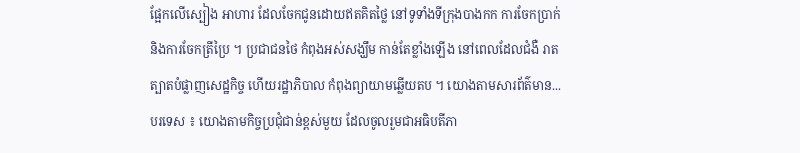ផ្អែកលើស្បៀង អាហារ ដែលចែកជូនដោយឥតគិតថ្លៃ នៅទូទាំងទីក្រុងបាងកក ការចែកប្រាក់ និងការចែកត្រីប្រៃ ។ ប្រជាជនថៃ កំពុងអស់សង្ឃឹម កាន់តែខ្លាំងឡើង នៅពេលដែលជំងឺ រាតត្បាតបំផ្លាញសេដ្ឋកិច្ច ហើយរដ្ឋាភិបាល កំពុងព្យាយាមឆ្លើយតប ។ យោងតាមសារព័ត៌មាន...
បរទេស ៖ យោងតាមកិច្ចប្រជុំជាន់ខ្ពស់មួយ ដែលចូលរួមជាអធិបតីភា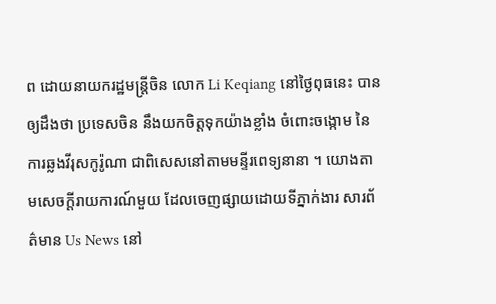ព ដោយនាយករដ្ឋមន្ត្រីចិន លោក Li Keqiang នៅថ្ងៃពុធនេះ បានឲ្យដឹងថា ប្រទេសចិន នឹងយកចិត្តទុកយ៉ាងខ្លាំង ចំពោះចង្កោម នៃការឆ្លងវីរុសកូរ៉ូណា ជាពិសេសនៅតាមមន្ទីរពេទ្យនានា ។ យោងតាមសេចក្តីរាយការណ៍មួយ ដែលចេញផ្សាយដោយទីភ្នាក់ងារ សារព័ត៌មាន Us News នៅ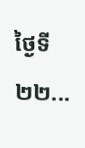ថ្ងៃទី២២...